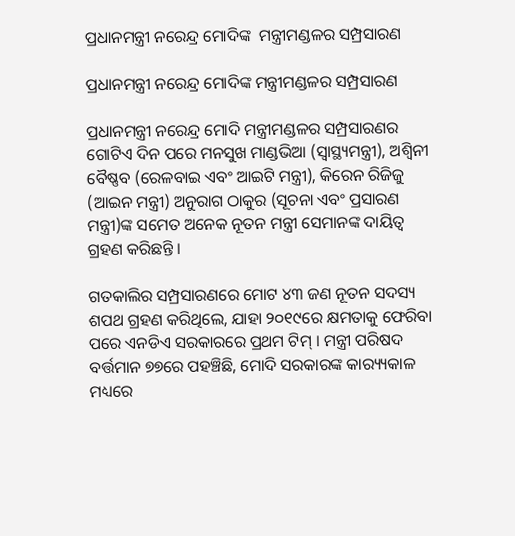ପ୍ରଧାନମନ୍ତ୍ରୀ ନରେନ୍ଦ୍ର ମୋଦିଙ୍କ  ମନ୍ତ୍ରୀମଣ୍ଡଳର ସମ୍ପ୍ରସାରଣ

ପ୍ରଧାନମନ୍ତ୍ରୀ ନରେନ୍ଦ୍ର ମୋଦିଙ୍କ ମନ୍ତ୍ରୀମଣ୍ଡଳର ସମ୍ପ୍ରସାରଣ

ପ୍ରଧାନମନ୍ତ୍ରୀ ନରେନ୍ଦ୍ର ମୋଦି ମନ୍ତ୍ରୀମଣ୍ଡଳର ସମ୍ପ୍ରସାରଣର ଗୋଟିଏ ଦିନ ପରେ ମନସୁଖ ମାଣ୍ଡଭିଆ (ସ୍ୱାସ୍ଥ୍ୟମନ୍ତ୍ରୀ), ଅଶ୍ୱିନୀ ବୈଷ୍ଣବ (ରେଳବାଇ ଏବଂ ଆଇଟି ମନ୍ତ୍ରୀ), କିରେନ ରିଜିଜୁ (ଆଇନ ମନ୍ତ୍ରୀ) ଅନୁରାଗ ଠାକୁର (ସୂଚନା ଏବଂ ପ୍ରସାରଣ ମନ୍ତ୍ରୀ)ଙ୍କ ସମେତ ଅନେକ ନୂତନ ମନ୍ତ୍ରୀ ସେମାନଙ୍କ ଦାୟିତ୍ବ ଗ୍ରହଣ କରିଛନ୍ତି ।

ଗତକାଲିର ସମ୍ପ୍ରସାରଣରେ ମୋଟ ୪୩ ଜଣ ନୂତନ ସଦସ୍ୟ ଶପଥ ଗ୍ରହଣ କରିଥିଲେ, ଯାହା ୨୦୧୯ରେ କ୍ଷମତାକୁ ଫେରିବା ପରେ ଏନଡିଏ ସରକାରରେ ପ୍ରଥମ ଟିମ୍ । ମନ୍ତ୍ରୀ ପରିଷଦ ବର୍ତ୍ତମାନ ୭୭ରେ ପହଞ୍ଚିଛି, ମୋଦି ସରକାରଙ୍କ କାର‌୍ୟ୍ୟକାଳ ମଧ୍ୟରେ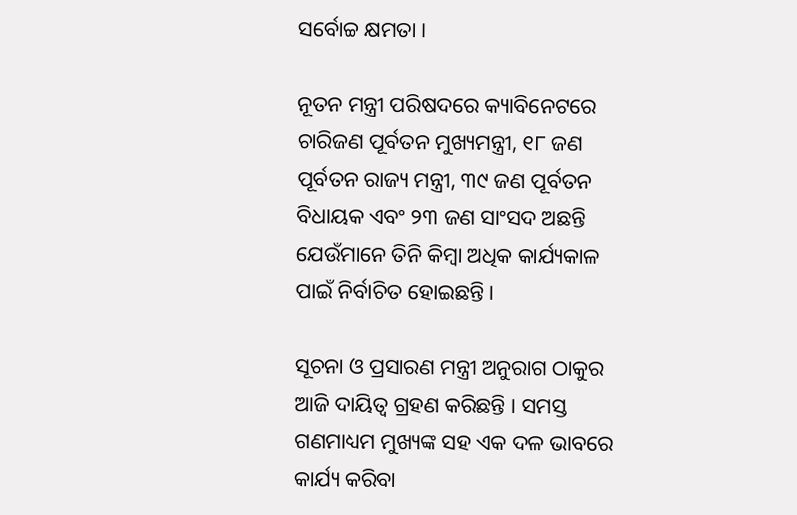ସର୍ବୋଚ୍ଚ କ୍ଷମତା ।

ନୂତନ ମନ୍ତ୍ରୀ ପରିଷଦରେ କ୍ୟାବିନେଟରେ ଚାରିଜଣ ପୂର୍ବତନ ମୁଖ୍ୟମନ୍ତ୍ରୀ, ୧୮ ଜଣ ପୂର୍ବତନ ରାଜ୍ୟ ମନ୍ତ୍ରୀ, ୩୯ ଜଣ ପୂର୍ବତନ ବିଧାୟକ ଏବଂ ୨୩ ଜଣ ସାଂସଦ ଅଛନ୍ତି ଯେଉଁମାନେ ତିନି କିମ୍ବା ଅଧିକ କାର୍ଯ୍ୟକାଳ ପାଇଁ ନିର୍ବାଚିତ ହୋଇଛନ୍ତି।

ସୂଚନା ଓ ପ୍ରସାରଣ ମନ୍ତ୍ରୀ ଅନୁରାଗ ଠାକୁର ଆଜି ଦାୟିତ୍ବ ଗ୍ରହଣ କରିଛନ୍ତି । ସମସ୍ତ ଗଣମାଧ୍ୟମ ମୁଖ୍ୟଙ୍କ ସହ ଏକ ଦଳ ଭାବରେ କାର୍ଯ୍ୟ କରିବା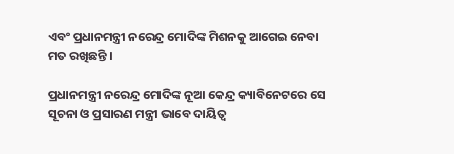ଏବଂ ପ୍ରଧାନମନ୍ତ୍ରୀ ନରେନ୍ଦ୍ର ମୋଦିଙ୍କ ମିଶନକୁ ଆଗେଇ ନେବା ମତ ରଖିଛନ୍ତି ।

ପ୍ରଧାନମନ୍ତ୍ରୀ ନରେନ୍ଦ୍ର ମୋଦିଙ୍କ ନୂଆ କେନ୍ଦ୍ର କ୍ୟାବିନେଟରେ ସେ ସୂଚନା ଓ ପ୍ରସାରଣ ମନ୍ତ୍ରୀ ଭାବେ ଦାୟିତ୍ୱ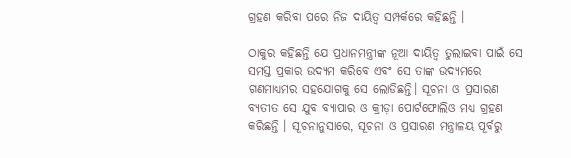ଗ୍ରହଣ କରିବା ପରେ ନିଜ ଦାୟିତ୍ବ ସମ୍ପର୍କରେ କହିଛନ୍ତି ।

ଠାକୁର କହିଛନ୍ତି ଯେ ପ୍ରଧାନମନ୍ତ୍ରୀଙ୍କ ନୂଆ ଦାୟିତ୍ବ ତୁଲାଇବା ପାଇଁ ସେ ସମସ୍ତ ପ୍ରକାର ଉଦ୍ୟମ କରିବେ ଏବଂ ସେ ତାଙ୍କ ଉଦ୍ୟମରେ ଗଣମାଧ୍ୟମର ସହଯୋଗକୁ ସେ ଲୋଡିଛନ୍ତି। ସୂଚନା ଓ ପ୍ରସାରଣ ବ୍ୟତୀତ ସେ ଯୁବ ବ୍ୟାପାର ଓ କ୍ରୀଡ଼ା ପୋର୍ଟଫୋଲିଓ ମଧ୍ୟ ଗ୍ରହଣ କରିଛନ୍ତି । ସୂଚନାନୁସାରେ, ସୂଚନା ଓ ପ୍ରସାରଣ ମନ୍ତ୍ରାଳୟ ପୂର୍ବରୁ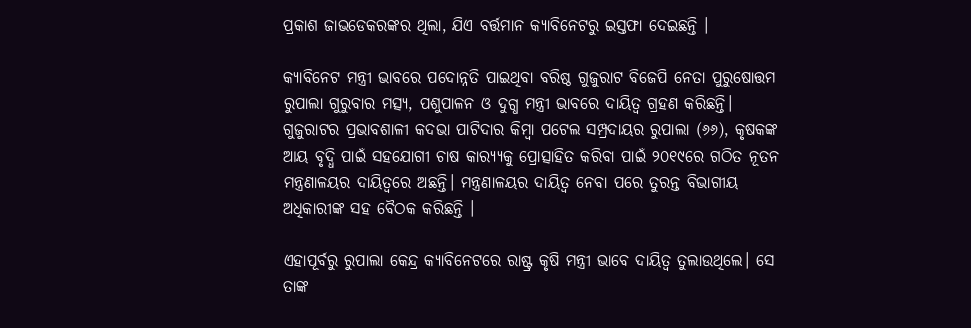ପ୍ରକାଶ ଜାଭଡେକରଙ୍କର ଥିଲା, ଯିଏ ବର୍ତ୍ତମାନ କ୍ୟାବିନେଟରୁ ଇସ୍ତଫା ଦେଇଛନ୍ତି ।

କ୍ୟାବିନେଟ ମନ୍ତ୍ରୀ ଭାବରେ ପଦୋନ୍ନତି ପାଇଥିବା ବରିଷ୍ଠ ଗୁଜୁରାଟ ବିଜେପି ନେତା ପୁରୁଷୋତ୍ତମ ରୁପାଲା ଗୁରୁବାର ମତ୍ସ୍ୟ, ପଶୁପାଳନ ଓ ଦୁଗ୍ଧ ମନ୍ତ୍ରୀ ଭାବରେ ଦାୟିତ୍ବ ଗ୍ରହଣ କରିଛନ୍ତି। ଗୁଜୁରାଟର ପ୍ରଭାବଶାଳୀ କଦଭା ପାଟିଦାର କିମ୍ବା ପଟେଲ ସମ୍ପ୍ରଦାୟର ରୁପାଲା (୬୬), କୃଷକଙ୍କ ଆୟ ବୃଦ୍ଧି ପାଇଁ ସହଯୋଗୀ ଚାଷ କାର‌୍ୟ୍ୟକୁ ପ୍ରୋତ୍ସାହିତ କରିବା ପାଇଁ ୨୦୧୯ରେ ଗଠିତ ନୂତନ ମନ୍ତ୍ରଣାଳୟର ଦାୟିତ୍ୱରେ ଅଛନ୍ତି। ମନ୍ତ୍ରଣାଳୟର ଦାୟିତ୍ୱ ନେବା ପରେ ତୁରନ୍ତ ବିଭାଗୀୟ ଅଧିକାରୀଙ୍କ ସହ ବୈଠକ କରିଛନ୍ତି ।

ଏହାପୂର୍ବରୁ ରୁପାଲା କେନ୍ଦ୍ର କ୍ୟାବିନେଟରେ ରାଷ୍ଟ୍ର କୃଷି ମନ୍ତ୍ରୀ ଭାବେ ଦାୟିତ୍ୱ ତୁଲାଉଥିଲେ। ସେ ତାଙ୍କ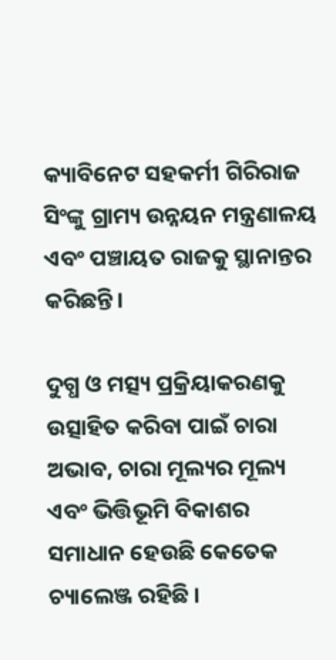କ୍ୟାବିନେଟ ସହକର୍ମୀ ଗିରିରାଜ ସିଂଙ୍କୁ ଗ୍ରାମ୍ୟ ଉନ୍ନୟନ ମନ୍ତ୍ରଣାଳୟ ଏବଂ ପଞ୍ଚାୟତ ରାଜକୁ ସ୍ଥାନାନ୍ତର କରିଛନ୍ତି।

ଦୁଗ୍ଧ ଓ ମତ୍ସ୍ୟ ପ୍ରକ୍ରିୟାକରଣକୁ ଉତ୍ସାହିତ କରିବା ପାଇଁ ଚାରା ଅଭାବ, ଚାରା ମୂଲ୍ୟର ମୂଲ୍ୟ ଏବଂ ଭିତ୍ତିଭୂମି ବିକାଶର ସମାଧାନ ହେଉଛି କେତେକ ଚ୍ୟାଲେଞ୍ଜ ରହିଛି ।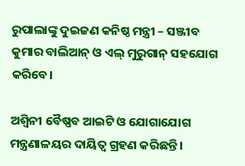ରୁପାଲାଙ୍କୁ ଦୁଇଜଣ କନିଷ୍ଠ ମନ୍ତ୍ରୀ – ସଞ୍ଜୀବ କୁମାର ବାଲିଆନ୍ ଓ ଏଲ୍ ମୁରୁଗାନ୍ ସହଯୋଗ କରିବେ।

ଅଶ୍ୱିନୀ ବୈଷ୍ଣବ ଆଇଟି ଓ ଯୋଗାଯୋଗ ମନ୍ତ୍ରଣାଳୟର ଦାୟିତ୍ବ ଗ୍ରହଣ କରିଛନ୍ତି ।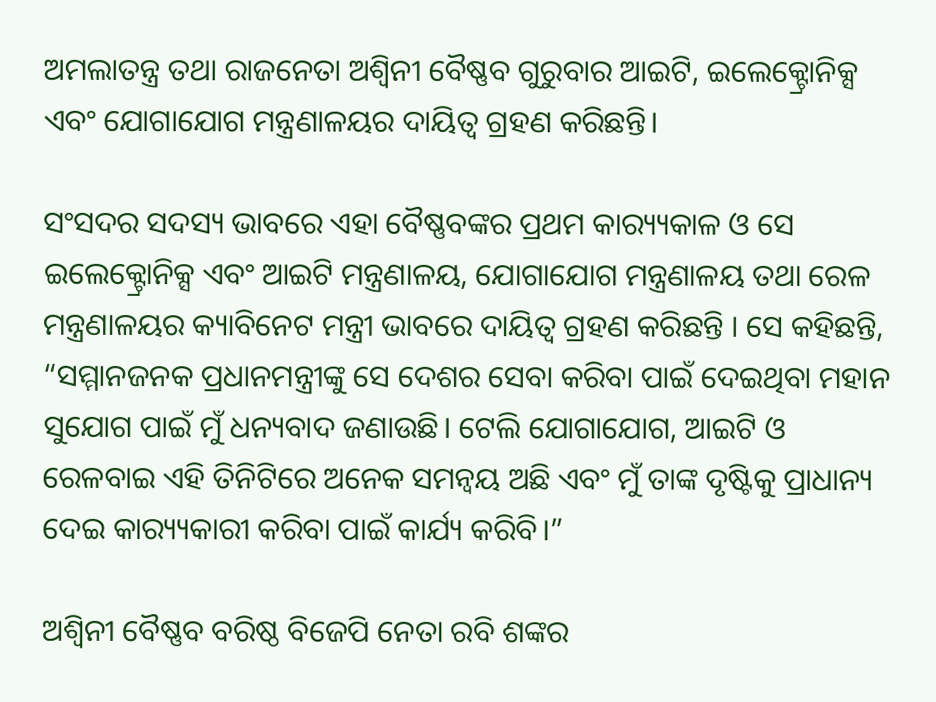ଅମଲାତନ୍ତ୍ର ତଥା ରାଜନେତା ଅଶ୍ୱିନୀ ବୈଷ୍ଣବ ଗୁରୁବାର ଆଇଟି, ଇଲେକ୍ଟ୍ରୋନିକ୍ସ ଏବଂ ଯୋଗାଯୋଗ ମନ୍ତ୍ରଣାଳୟର ଦାୟିତ୍ବ ଗ୍ରହଣ କରିଛନ୍ତି।

ସଂସଦର ସଦସ୍ୟ ଭାବରେ ଏହା ବୈଷ୍ଣବଙ୍କର ପ୍ରଥମ କାର‌୍ୟ୍ୟକାଳ ଓ ସେ ଇଲେକ୍ଟ୍ରୋନିକ୍ସ ଏବଂ ଆଇଟି ମନ୍ତ୍ରଣାଳୟ, ଯୋଗାଯୋଗ ମନ୍ତ୍ରଣାଳୟ ତଥା ରେଳ ମନ୍ତ୍ରଣାଳୟର କ୍ୟାବିନେଟ ମନ୍ତ୍ରୀ ଭାବରେ ଦାୟିତ୍ବ ଗ୍ରହଣ କରିଛନ୍ତି । ସେ କହିଛନ୍ତି, “ସମ୍ମାନଜନକ ପ୍ରଧାନମନ୍ତ୍ରୀଙ୍କୁ ସେ ଦେଶର ସେବା କରିବା ପାଇଁ ଦେଇଥିବା ମହାନ ସୁଯୋଗ ପାଇଁ ମୁଁ ଧନ୍ୟବାଦ ଜଣାଉଛି। ଟେଲି ଯୋଗାଯୋଗ, ଆଇଟି ଓ ରେଳବାଇ ଏହି ତିନିଟିରେ ଅନେକ ସମନ୍ୱୟ ଅଛି ଏବଂ ମୁଁ ତାଙ୍କ ଦୃଷ୍ଟିକୁ ପ୍ରାଧାନ୍ୟ ଦେଇ କାର‌୍ୟ୍ୟକାରୀ କରିବା ପାଇଁ କାର୍ଯ୍ୟ କରିବି।”

ଅଶ୍ବିନୀ ବୈଷ୍ଣବ ବରିଷ୍ଠ ବିଜେପି ନେତା ରବି ଶଙ୍କର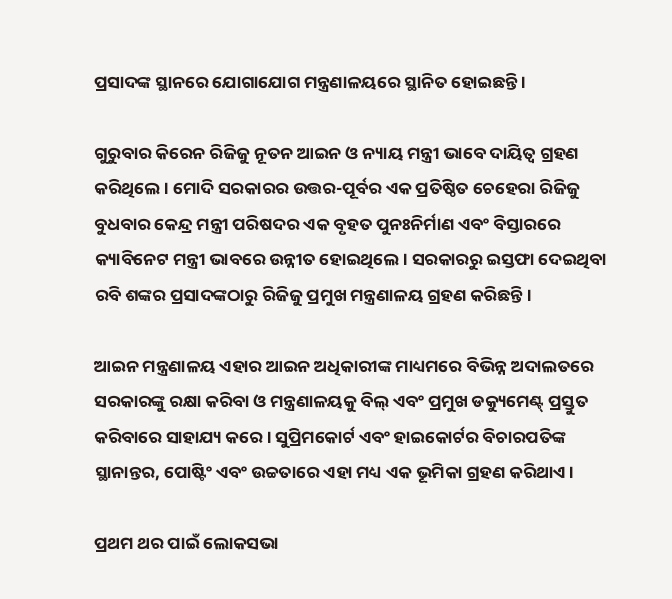ପ୍ରସାଦଙ୍କ ସ୍ଥାନରେ ଯୋଗାଯୋଗ ମନ୍ତ୍ରଣାଳୟରେ ସ୍ଥାନିତ ହୋଇଛନ୍ତି ।

ଗୁରୁବାର କିରେନ ରିଜିଜୁ ନୂତନ ଆଇନ ଓ ନ୍ୟାୟ ମନ୍ତ୍ରୀ ଭାବେ ଦାୟିତ୍ୱ ଗ୍ରହଣ କରିଥିଲେ। ମୋଦି ସରକାରର ଉତ୍ତର-ପୂର୍ବର ଏକ ପ୍ରତିଷ୍ଠିତ ଚେହେରା ରିଜିଜୁ ବୁଧବାର କେନ୍ଦ୍ର ମନ୍ତ୍ରୀ ପରିଷଦର ଏକ ବୃହତ ପୁନଃନିର୍ମାଣ ଏବଂ ବିସ୍ତାରରେ କ୍ୟାବିନେଟ ମନ୍ତ୍ରୀ ଭାବରେ ଉନ୍ନୀତ ହୋଇଥିଲେ। ସରକାରରୁ ଇସ୍ତଫା ଦେଇଥିବା ରବି ଶଙ୍କର ପ୍ରସାଦଙ୍କଠାରୁ ରିଜିଜୁ ପ୍ରମୁଖ ମନ୍ତ୍ରଣାଳୟ ଗ୍ରହଣ କରିଛନ୍ତି।

ଆଇନ ମନ୍ତ୍ରଣାଳୟ ଏହାର ଆଇନ ଅଧିକାରୀଙ୍କ ମାଧ୍ୟମରେ ବିଭିନ୍ନ ଅଦାଲତରେ ସରକାରଙ୍କୁ ରକ୍ଷା କରିବା ଓ ମନ୍ତ୍ରଣାଳୟକୁ ବିଲ୍ ଏବଂ ପ୍ରମୁଖ ଡକ୍ୟୁମେଣ୍ଟ୍ ପ୍ରସ୍ତୁତ କରିବାରେ ସାହାଯ୍ୟ କରେ। ସୁପ୍ରିମକୋର୍ଟ ଏବଂ ହାଇକୋର୍ଟର ବିଚାରପତିଙ୍କ ସ୍ଥାନାନ୍ତର, ପୋଷ୍ଟିଂ ଏବଂ ଉଚ୍ଚତାରେ ଏହା ମଧ୍ୟ ଏକ ଭୂମିକା ଗ୍ରହଣ କରିଥାଏ।

ପ୍ରଥମ ଥର ପାଇଁ ଲୋକସଭା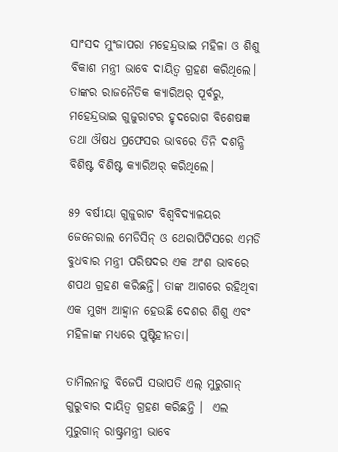ସାଂସଦ ମୁଂଜାପରା ମହେନ୍ଦ୍ରଭାଇ ମହିଳା ଓ ଶିଶୁ ବିକାଶ ମନ୍ତ୍ରୀ ଭାବେ ଦାୟିତ୍ୱ ଗ୍ରହଣ କରିଥିଲେ। ତାଙ୍କର ରାଜନୈତିକ କ୍ୟାରିଅର୍ ପୂର୍ବରୁ, ମହେନ୍ଦ୍ରଭାଇ ଗୁଜୁରାଟର ହୃଦରୋଗ ବିଶେଷଜ୍ଞ ତଥା ଔଷଧ ପ୍ରଫେସର ଭାବରେ ତିନି ଦଶନ୍ଧି ବିଶିଷ୍ଟ ବିଶିଷ୍ଟ କ୍ୟାରିଅର୍ କରିଥିଲେ।

୫୨ ବର୍ଷୀୟା ଗୁଜୁରାଟ ବିଶ୍ୱବିଦ୍ୟାଳୟର ଜେନେରାଲ ମେଡିସିନ୍ ଓ ଥେରାପିଟିସରେ ଏମଡି ବୁଧବାର ମନ୍ତ୍ରୀ ପରିଷଦର ଏକ ଅଂଶ ଭାବରେ ଶପଥ ଗ୍ରହଣ କରିଛନ୍ତି। ତାଙ୍କ ଆଗରେ ରହିଥିବା ଏକ ମୁଖ୍ୟ ଆହ୍ବାନ ହେଉଛି ଦେଶର ଶିଶୁ ଏବଂ ମହିଳାଙ୍କ ମଧ୍ୟରେ ପୁଷ୍ଟିହୀନତା।

ତାମିଲନାଡୁ ବିଜେପି ସଭାପତି ଏଲ୍ ମୁରୁଗାନ୍ ଗୁରୁବାର ଦାୟିତ୍ୱ ଗ୍ରହଣ କରିଛନ୍ତି ।  ଏଲ ମୁରୁଗାନ୍ ରାଷ୍ଟ୍ରମନ୍ତ୍ରୀ ଭାବେ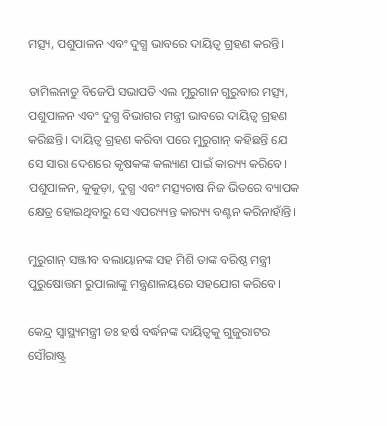ମତ୍ସ୍ୟ, ପଶୁପାଳନ ଏବଂ ଦୁଗ୍ଧ ଭାବରେ ଦାୟିତ୍ବ ଗ୍ରହଣ କରନ୍ତି।

ତାମିଲନାଡୁ ବିଜେପି ସଭାପତି ଏଲ ମୁରୁଗାନ ଗୁରୁବାର ମତ୍ସ୍ୟ, ପଶୁପାଳନ ଏବଂ ଦୁଗ୍ଧ ବିଭାଗର ମନ୍ତ୍ରୀ ଭାବରେ ଦାୟିତ୍ବ ଗ୍ରହଣ କରିଛନ୍ତି। ଦାୟିତ୍ବ ଗ୍ରହଣ କରିବା ପରେ ମୁରୁଗାନ୍ କହିଛନ୍ତି ଯେ ସେ ସାରା ଦେଶରେ କୃଷକଙ୍କ କଲ୍ୟାଣ ପାଇଁ କାର‌୍ୟ୍ୟ କରିବେ। ପଶୁପାଳନ, କୁକୁଡ଼ା, ଦୁଗ୍ଧ ଏବଂ ମତ୍ସ୍ୟଚାଷ ନିଜ ଭିତରେ ବ୍ୟାପକ କ୍ଷେତ୍ର ହୋଇଥିବାରୁ ସେ ଏପର‌୍ୟ୍ୟନ୍ତ କାର‌୍ୟ୍ୟ ବଣ୍ଟନ କରିନାହାଁନ୍ତି।

ମୁରୁଗାନ୍ ସଞ୍ଜୀବ ବଲାୟାନଙ୍କ ସହ ମିଶି ତାଙ୍କ ବରିଷ୍ଠ ମନ୍ତ୍ରୀ ପୁରୁଷୋତ୍ତମ ରୁପାଲାଙ୍କୁ ମନ୍ତ୍ରଣାଳୟରେ ସହଯୋଗ କରିବେ।

କେନ୍ଦ୍ର ସ୍ବାସ୍ଥ୍ୟମନ୍ତ୍ରୀ ଡଃ ହର୍ଷ ବର୍ଦ୍ଧନଙ୍କ ଦାୟିତ୍ବକୁ ଗୁଜୁରାଟର ସୌରାଷ୍ଟ୍ର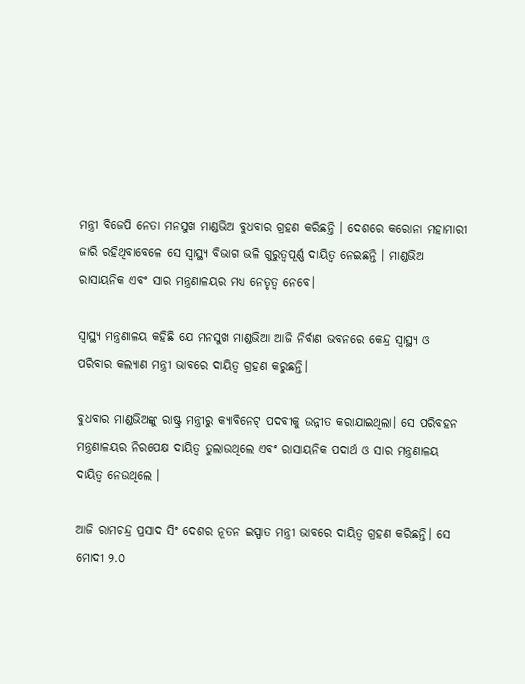ମନ୍ତ୍ରୀ ବିଜେପି ନେତା ମନସୁଖ ମାଣ୍ଡଭିଅ ବୁଧବାର ଗ୍ରହଣ କରିଛନ୍ତି । ଦେଶରେ କରୋନା ମହାମାରୀ ଜାରି ରହିଥିବାବେଳେ ସେ ସ୍ବାସ୍ଥ୍ୟ ବିଭାଗ ଭଳି ଗୁରୁତ୍ବପୂର୍ଣ୍ଣ ଦାୟିତ୍ବ ନେଇଛନ୍ତି । ମାଣ୍ଡଭିଅ ରାସାୟନିକ ଏବଂ ସାର ମନ୍ତ୍ରଣାଳୟର ମଧ୍ୟ ନେତୃତ୍ୱ ନେବେ।

ସ୍ୱାସ୍ଥ୍ୟ ମନ୍ତ୍ରଣାଳୟ କହିଛି ଯେ ମନସୁଖ ମାଣ୍ଡଭିଆ ଆଜି ନିର୍ବାଣ ଭବନରେ କେନ୍ଦ୍ର ସ୍ୱାସ୍ଥ୍ୟ ଓ ପରିବାର କଲ୍ୟାଣ ମନ୍ତ୍ରୀ ଭାବରେ ଦାୟିତ୍ବ ଗ୍ରହଣ କରୁଛନ୍ତି।

ବୁଧବାର ମାଣ୍ଡଭିଅଙ୍କୁ ରାଷ୍ଟ୍ର ମନ୍ତ୍ରୀରୁ କ୍ୟାବିନେଟ୍ ପଦବୀକୁ ଉନ୍ନୀତ କରାଯାଇଥିଲା। ସେ ପରିବହନ ମନ୍ତ୍ରଣାଳୟର ନିରପେକ୍ଷ ଦାୟିତ୍ୱ ତୁଲାଉଥିଲେ ଏବଂ ରାସାୟନିକ ପଦାର୍ଥ ଓ ସାର ମନ୍ତ୍ରଣାଳୟ ଦାୟିତ୍ବ ନେଉଥିଲେ ।

ଆଜି ରାମଚନ୍ଦ୍ର ପ୍ରସାଦ ସିଂ ଦେଶର ନୂତନ ଇସ୍ପାତ ମନ୍ତ୍ରୀ ଭାବରେ ଦାୟିତ୍ବ ଗ୍ରହଣ କରିଛନ୍ତି। ସେ ମୋଦୀ ୨.୦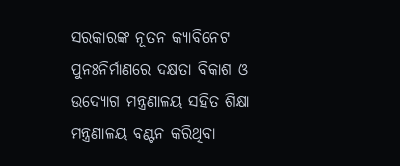ସରକାରଙ୍କ ନୂତନ କ୍ୟାବିନେଟ ପୁନଃନିର୍ମାଣରେ ଦକ୍ଷତା ବିକାଶ ଓ  ଉଦ୍ୟୋଗ ମନ୍ତ୍ରଣାଳୟ ସହିତ ଶିକ୍ଷା ମନ୍ତ୍ରଣାଳୟ ବଣ୍ଟନ କରିଥିବା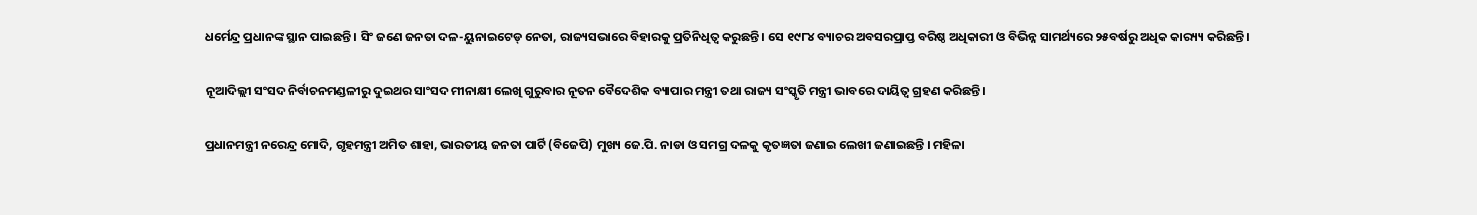ଧର୍ମେନ୍ଦ୍ର ପ୍ରଧାନଙ୍କ ସ୍ଥାନ ପାଇଛନ୍ତି । ସିଂ ଜଣେ ଜନତା ଦଳ-ୟୁନାଇଟେଡ୍ ନେତା, ରାଜ୍ୟସଭାରେ ବିହାରକୁ ପ୍ରତିନିଧିତ୍ୱ କରୁଛନ୍ତି। ସେ ୧୯୮୪ ବ୍ୟାଚର ଅବସରପ୍ରାପ୍ତ ବରିଷ୍ଠ ଅଧିକାରୀ ଓ ବିଭିନ୍ନ ସାମର୍ଥ୍ୟରେ ୨୫ବର୍ଷରୁ ଅଧିକ କାର‌୍ୟ୍ୟ କରିଛନ୍ତି।

ନୂଆଦିଲ୍ଲୀ ସଂସଦ ନିର୍ବାଚନମଣ୍ଡଳୀରୁ ଦୁଇଥର ସାଂସଦ ମୀନାକ୍ଷୀ ଲେଖି ଗୁରୁବାର ନୂତନ ବୈଦେଶିକ ବ୍ୟାପାର ମନ୍ତ୍ରୀ ତଥା ରାଜ୍ୟ ସଂସ୍କୃତି ମନ୍ତ୍ରୀ ଭାବରେ ଦାୟିତ୍ବ ଗ୍ରହଣ କରିଛନ୍ତି।

ପ୍ରଧାନମନ୍ତ୍ରୀ ନରେନ୍ଦ୍ର ମୋଦି, ଗୃହମନ୍ତ୍ରୀ ଅମିତ ଶାହା, ଭାରତୀୟ ଜନତା ପାର୍ଟି (ବିଜେପି) ମୁଖ୍ୟ ଜେ.ପି. ନାଡା ଓ ସମଗ୍ର ଦଳକୁ କୃତଜ୍ଞତା ଜଣାଇ ଲେଖୀ ଜଣାଇଛନ୍ତି । ମହିଳା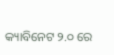କ୍ୟାବିନେଟ ୨.୦ ରେ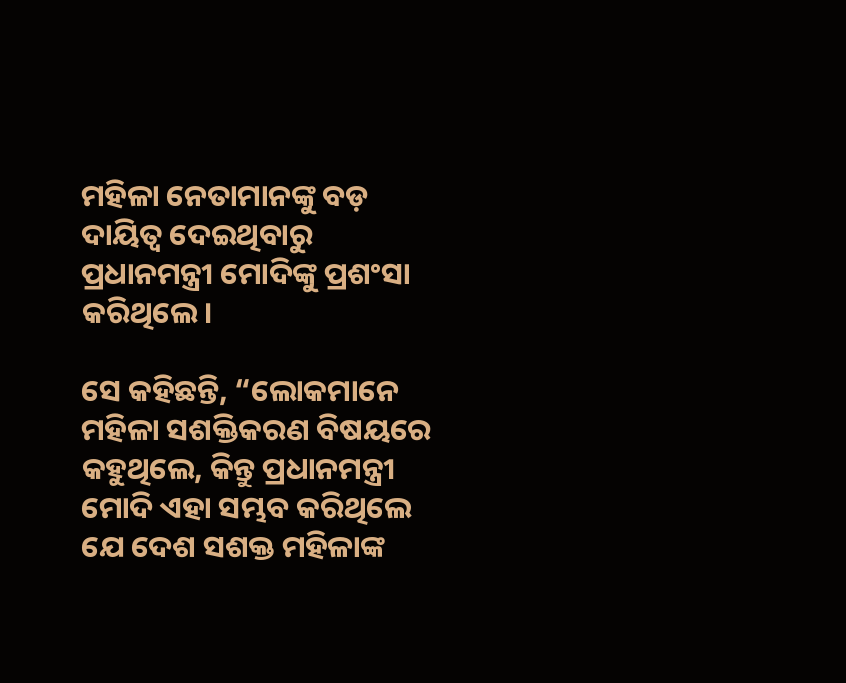ମହିଳା ନେତାମାନଙ୍କୁ ବଡ଼ ଦାୟିତ୍ୱ ଦେଇଥିବାରୁ ପ୍ରଧାନମନ୍ତ୍ରୀ ମୋଦିଙ୍କୁ ପ୍ରଶଂସା କରିଥିଲେ।

ସେ କହିଛନ୍ତି, “ଲୋକମାନେ ମହିଳା ସଶକ୍ତିକରଣ ବିଷୟରେ କହୁଥିଲେ, କିନ୍ତୁ ପ୍ରଧାନମନ୍ତ୍ରୀ ମୋଦି ଏହା ସମ୍ଭବ କରିଥିଲେ ଯେ ଦେଶ ସଶକ୍ତ ମହିଳାଙ୍କ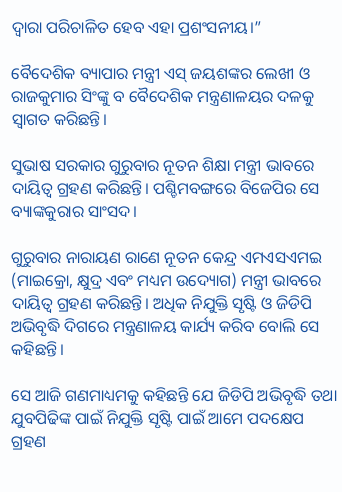ଦ୍ୱାରା ପରିଚାଳିତ ହେବ ଏହା ପ୍ରଶଂସନୀୟ।”

ବୈଦେଶିକ ବ୍ୟାପାର ମନ୍ତ୍ରୀ ଏସ୍ ଜୟଶଙ୍କର ଲେଖୀ ଓ ରାଜକୁମାର ସିଂଙ୍କୁ ବ ବୈଦେଶିକ ମନ୍ତ୍ରଣାଳୟର ଦଳକୁ ସ୍ୱାଗତ କରିଛନ୍ତି।

ସୁଭାଷ ସରକାର ଗୁରୁବାର ନୂତନ ଶିକ୍ଷା ମନ୍ତ୍ରୀ ଭାବରେ ଦାୟିତ୍ବ ଗ୍ରହଣ କରିଛନ୍ତି। ପଶ୍ଚିମବଙ୍ଗରେ ବିଜେପିର ସେ ବ୍ୟାଙ୍କକୁରାର ସାଂସଦ।

ଗୁରୁବାର ନାରାୟଣ ରାଣେ ନୂତନ କେନ୍ଦ୍ର ଏମଏସଏମଇ (ମାଇକ୍ରୋ, କ୍ଷୁଦ୍ର ଏବଂ ମଧ୍ୟମ ଉଦ୍ୟୋଗ) ମନ୍ତ୍ରୀ ଭାବରେ ଦାୟିତ୍ବ ଗ୍ରହଣ କରିଛନ୍ତି। ଅଧିକ ନିଯୁକ୍ତି ସୃଷ୍ଟି ଓ ଜିଡିପି ଅଭିବୃଦ୍ଧି ଦିଗରେ ମନ୍ତ୍ରଣାଳୟ କାର୍ଯ୍ୟ କରିବ ବୋଲି ସେ କହିଛନ୍ତି।

ସେ ଆଜି ଗଣମାଧ୍ୟମକୁ କହିଛନ୍ତି ଯେ ଜିଡିପି ଅଭିବୃଦ୍ଧି ତଥା ଯୁବପିଢିଙ୍କ ପାଇଁ ନିଯୁକ୍ତି ସୃଷ୍ଟି ପାଇଁ ଆମେ ପଦକ୍ଷେପ ଗ୍ରହଣ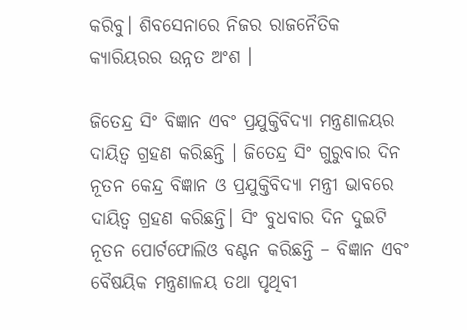କରିବୁ। ଶିବସେନାରେ ନିଜର ରାଜନୈତିକ କ୍ୟାରିୟରର ଉନ୍ନତ ଅଂଶ ।

ଜିତେନ୍ଦ୍ର ସିଂ ବିଜ୍ଞାନ ଏବଂ ପ୍ରଯୁକ୍ତିବିଦ୍ୟା ମନ୍ତ୍ରଣାଳୟର ଦାୟିତ୍ବ ଗ୍ରହଣ କରିଛନ୍ତି । ଜିତେନ୍ଦ୍ର ସିଂ ଗୁରୁବାର ଦିନ ନୂତନ କେନ୍ଦ୍ର ବିଜ୍ଞାନ ଓ ପ୍ରଯୁକ୍ତିବିଦ୍ୟା ମନ୍ତ୍ରୀ ଭାବରେ ଦାୟିତ୍ବ ଗ୍ରହଣ କରିଛନ୍ତି। ସିଂ ବୁଧବାର ଦିନ ଦୁଇଟି ନୂତନ ପୋର୍ଟଫୋଲିଓ ବଣ୍ଟନ କରିଛନ୍ତି – ବିଜ୍ଞାନ ଏବଂ ବୈଷୟିକ ମନ୍ତ୍ରଣାଳୟ ତଥା ପୃଥିବୀ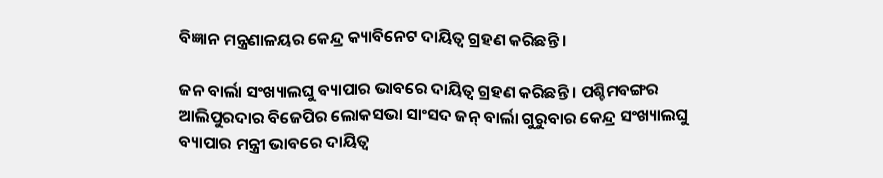ବିଜ୍ଞାନ ମନ୍ତ୍ରଣାଳୟର କେନ୍ଦ୍ର କ୍ୟାବିନେଟ ଦାୟିତ୍ବ ଗ୍ରହଣ କରିଛନ୍ତି ।

ଜନ ବାର୍ଲା ସଂଖ୍ୟାଲଘୁ ବ୍ୟାପାର ଭାବରେ ଦାୟିତ୍ବ ଗ୍ରହଣ କରିଛନ୍ତି । ପଶ୍ଚିମବଙ୍ଗର ଆଲିପୁରଦାର ବିଜେପିର ଲୋକସଭା ସାଂସଦ ଜନ୍ ବାର୍ଲା ଗୁରୁବାର କେନ୍ଦ୍ର ସଂଖ୍ୟାଲଘୁ ବ୍ୟାପାର ମନ୍ତ୍ରୀ ଭାବରେ ଦାୟିତ୍ବ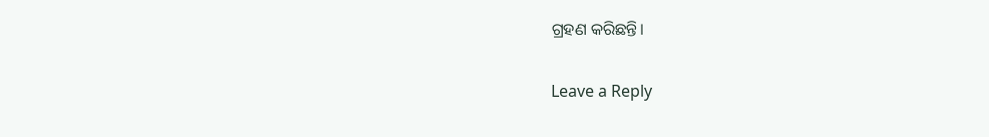ଗ୍ରହଣ କରିଛନ୍ତି।

Leave a Reply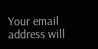Your email address will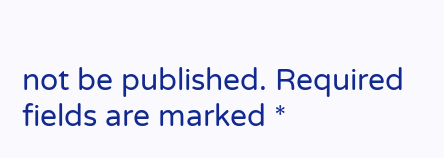not be published. Required fields are marked *